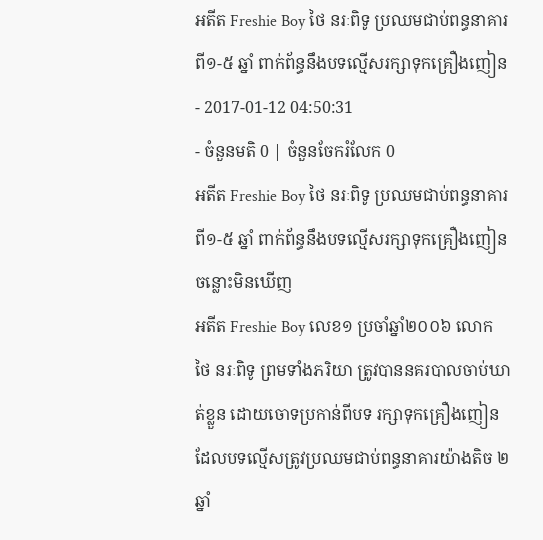អតីត Freshie Boy ថៃ នរៈពិទូ ប្រឈមជាប់ពន្ធនាគារ ពី១-៥ ឆ្នាំ ពាក់ព័ន្ធនឹងបទល្មើសរក្សាទុកគ្រឿងញៀន
- 2017-01-12 04:50:31
- ចំនួនមតិ 0 | ចំនួនចែករំលែក 0
អតីត Freshie Boy ថៃ នរៈពិទូ ប្រឈមជាប់ពន្ធនាគារ ពី១-៥ ឆ្នាំ ពាក់ព័ន្ធនឹងបទល្មើសរក្សាទុកគ្រឿងញៀន
ចន្លោះមិនឃើញ
អតីត Freshie Boy លេខ១ ប្រចាំឆ្នាំ២០០៦ លោក ថៃ នរៈពិទូ ព្រមទាំងភរិយា ត្រូវបាននគរបាលចាប់ឃាត់ខ្លួន ដោយចោទប្រកាន់ពីបទ រក្សាទុកគ្រឿងញៀន ដែលបទល្មើសត្រូវប្រឈមជាប់ពន្ធនាគារយ៉ាងតិច ២ឆ្នាំ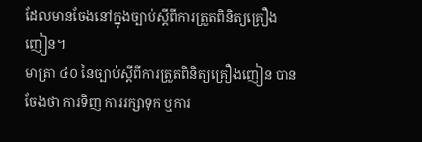ដែលមានចែងនៅក្នុងច្បាប់ស្ដីពីការត្រួតពិនិត្យគ្រឿងញៀន។
មាត្រា ៤០ នៃច្បាប់ស្ដីពីការត្រួតពិនិត្យគ្រឿងញៀន បានចែងថា ការទិញ ការរក្សាទុក ឬការ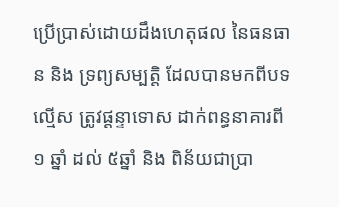ប្រើប្រាស់ដោយដឹងហេតុផល នៃធនធាន និង ទ្រព្យសម្បត្តិ ដែលបានមកពីបទល្មើស ត្រូវផ្ដន្ទាទោស ដាក់ពន្ធនាគារពី ១ ឆ្នាំ ដល់ ៥ឆ្នាំ និង ពិន័យជាប្រា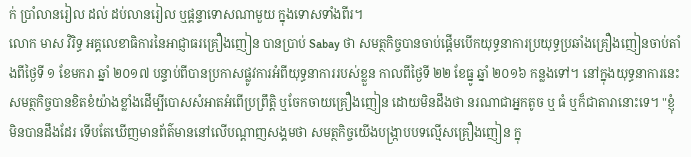ក់ ប្រាំលានរៀល ដល់ ដប់លានរៀល ឬផ្ដន្ទាទោសណាមួយ ក្នុងទោសទាំងពីរ។
លោក មាស វិរិទ្ធ អគ្គលេខាធិការនៃអាជ្ញាធរគ្រឿងញៀន បានប្រាប់ Sabay ថា សមត្ថកិច្ចបានចាប់ផ្ដើមបើកយុទ្ធនាការប្រយុទ្ធប្រឆាំងគ្រឿងញៀនចាប់តាំងពីថ្ងៃទី ១ ខែមករា ឆ្នាំ ២០១៧ បន្ទាប់ពីបានប្រកាសផ្លូវការអំពីយុទ្ធនាការរបស់ខ្លួន កាលពីថ្ងៃទី ២២ ខែធ្នូ ឆ្នាំ ២០១៦ កន្លងទៅ។ នៅក្នុងយុទ្ធនាការនេះ សមត្ថកិច្ចបានខិតខំយ៉ាងខ្លាំងដើម្បីបោសសំអាតអំពើប្រព្រឹត្តិ ឬចែកចាយគ្រឿងញៀន ដោយមិនដឹងថា នរណាជាអ្នកតូច ឬ ធំ ឬក៏ជាតារានោះទេ។ "ខ្ញុំមិនបានដឹងដែរ ទើបតែឃើញមានព័ត៌មាននៅលើបណ្ដាញសង្គមថា សមត្ថកិច្ចយើងបង្ក្រាបបទល្មើសគ្រឿងញៀន ក្នុ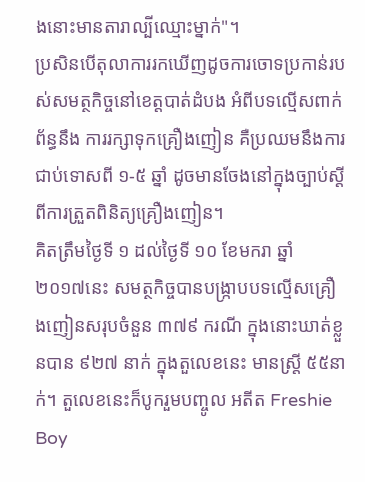ងនោះមានតារាល្បីឈ្មោះម្នាក់"។
ប្រសិនបើតុលាការរកឃើញដូចការចោទប្រកាន់របស់សមត្ថកិច្ចនៅខេត្តបាត់ដំបង អំពីបទល្មើសពាក់ព័ន្ធនឹង ការរក្សាទុកគ្រឿងញៀន គឺប្រឈមនឹងការជាប់ទោសពី ១-៥ ឆ្នាំ ដូចមានចែងនៅក្នុងច្បាប់ស្ដីពីការត្រួតពិនិត្យគ្រឿងញៀន។
គិតត្រឹមថ្ងៃទី ១ ដល់ថ្ងៃទី ១០ ខែមករា ឆ្នាំ ២០១៧នេះ សមត្ថកិច្ចបានបង្ក្រាបបទល្មើសគ្រឿងញៀនសរុបចំនួន ៣៧៩ ករណី ក្នុងនោះឃាត់ខ្លួនបាន ៩២៧ នាក់ ក្នុងតួលេខនេះ មានស្រ្តី ៥៥នាក់។ តួលេខនេះក៏បូករួមបញ្ចូល អតីត Freshie Boy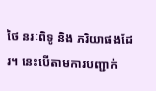ថៃ នរៈពិទូ និង ភរិយាផងដែរ។ នេះបើតាមការបញ្ជាក់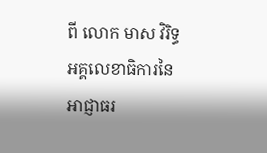ពី លោក មាស វិរិទ្ធ អគ្គលេខាធិការនៃអាជ្ញាធរ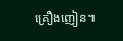គ្រឿងញៀន៕